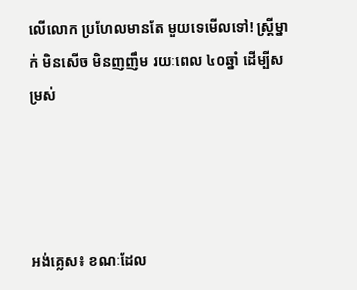លើលោក ប្រហែលមានតែ មួយទេមើលទៅ! ស្ត្រីម្នាក់ មិនសើច មិនញញឹម រយៈពេល ៤០ឆ្នាំ ដើម្បីសម្រស់




អង់គ្លេស៖ ខណៈដែល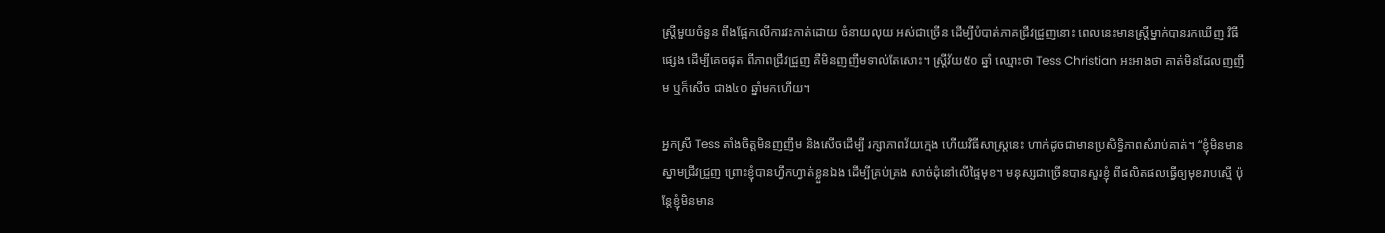ស្ត្រីមួយចំនួន ពឹងផ្អែកលើការវះកាត់ដោយ ចំនាយលុយ អស់ជាច្រើន ដើម្បីបំបាត់ភាគជ្រីវជ្រួញនោះ ពេលនេះមានស្ត្រីម្នាក់បានរកឃើញ វិធីផ្សេង ដើម្បីគេចផុត ពីភាពជ្រីវជ្រួញ គឺមិនញញឹមទាល់តែសោះ។ ស្ត្រីវ័យ៥០ ឆ្នាំ ឈ្មោះថា Tess Christian អះអាងថា គាត់មិនដែលញញឹម ឬក៏សើច ជាង៤០ ឆ្នាំមកហើយ។

អ្នកស្រី Tess តាំងចិត្តមិនញញឹម និងសើចដើម្បី រក្សាភាពវ័យក្មេង ហើយវិធីសាស្ត្រនេះ ហាក់ដូចជាមានប្រសិទ្ធិភាពសំរាប់គាត់។ “ខ្ញុំមិនមានស្នាមជ្រីវជ្រួញ ព្រោះខ្ញុំបានហ្វឹកហ្វាត់ខ្លួនឯង ដើម្បីគ្រប់គ្រង សាច់ដុំនៅលើផ្ទៃមុខ។ មនុស្សជាច្រើនបានសួរខ្ញុំ ពីផលិតផលធ្វើឲ្យមុខរាបស្មើ ប៉ុន្តែខ្ញុំមិនមាន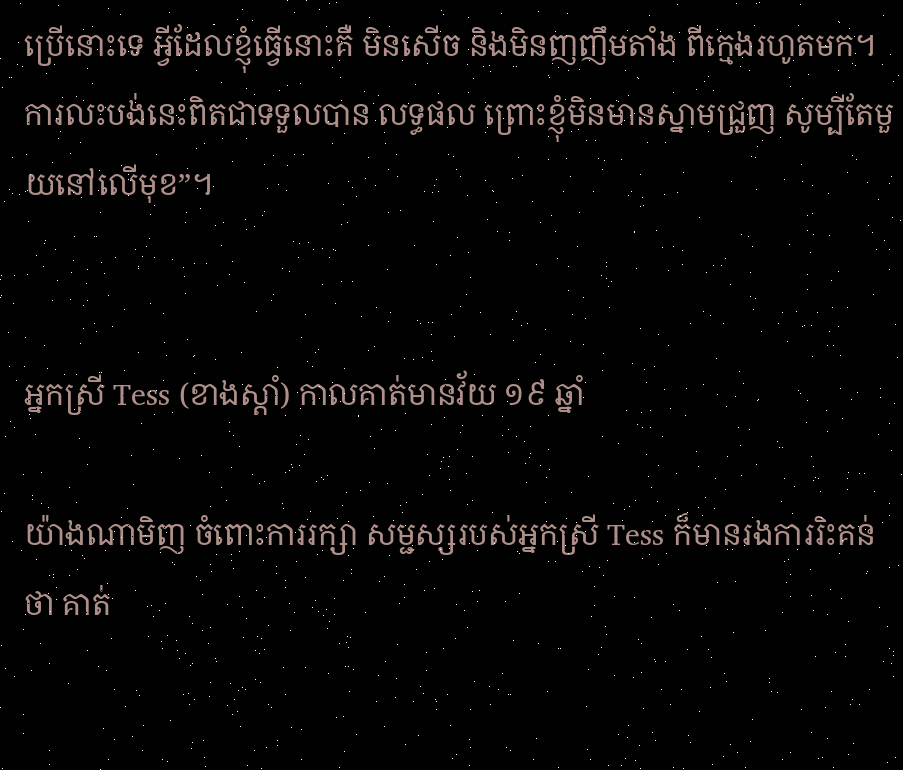ប្រើនោះទេ អ្វីដែលខ្ញុំធ្វើនោះគឺ មិនសើច និងមិនញញឹមតាំង ពីក្មេងរហូតមក។ ការលះបង់នេះពិតជាទទួលបាន លទ្ធផល ព្រោះខ្ញុំមិនមានស្នាមជ្រួញ សូម្បីតែមួយនៅលើមុខ”។


អ្នកស្រី Tess (ខាងស្តាំ) កាលគាត់មានវ័យ ១៩ ឆ្នាំ

យ៉ាងណាមិញ ចំពោះការរក្សា សម្ជស្សរបស់អ្នកស្រី Tess ក៏មានរងការរិះគន់ថា គាត់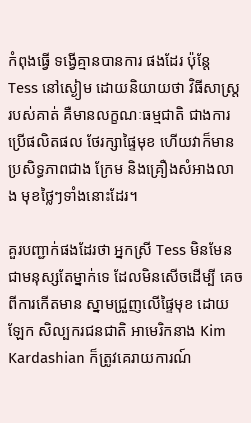កំពុងធ្វើ ទង្វើគ្មានបានការ ផងដែរ ប៉ុន្តែ Tess នៅស្ងៀម ដោយនិយាយថា វិធីសាស្ត្ររបស់គាត់ គឺមានលក្ខណៈធម្មជាតិ ជាងការប្រើផលិតផល ថែរក្សាផ្ទៃមុខ ហើយវាក៏មានប្រសិទ្ធភាពជាង ក្រែម និងគ្រឿងសំអាងលាង មុខថ្លៃៗទាំងនោះដែរ។

គួរបញ្ជាក់ផងដែរថា អ្នកស្រី Tess មិនមែនជាមនុស្សតែម្នាក់ទេ ដែលមិនសើចដើម្បី គេចពីការកើតមាន ស្នាមជ្រួញលើផ្ទៃមុខ ដោយឡែក សិល្បករជនជាតិ អាមេរិកនាង Kim Kardashian ក៏ត្រូវគេរាយការណ៍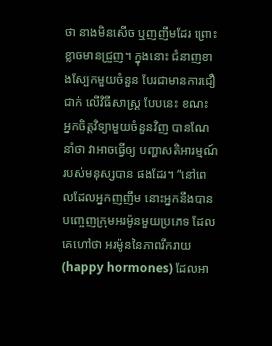ថា នាងមិនសើច ឬញញឹមដែរ ព្រោះខ្លាចមានជ្រួញ។ ក្នុងនោះ ជំនាញខាងស្បែកមួយចំនួន បែរជាមានការជឿជាក់ លើវិធីសាស្ត្រ បែបនេះ ខណះ អ្នកចិត្តវិទ្យាមួយចំនួនវិញ បានណែនាំថា វាអាចធ្វើឲ្យ បញ្ហាសតិអារម្មណ៍របស់មនុស្សបាន ផងដែរ។ “នៅពេលដែលអ្នកញញឹម នោះអ្នកនឹងបាន បញ្ចេញក្រុមអរម៉ូនមួយប្រភេទ ដែលគេហៅថា អរម៉ូននៃភាពរីករាយ (happy hormones) ដែលអា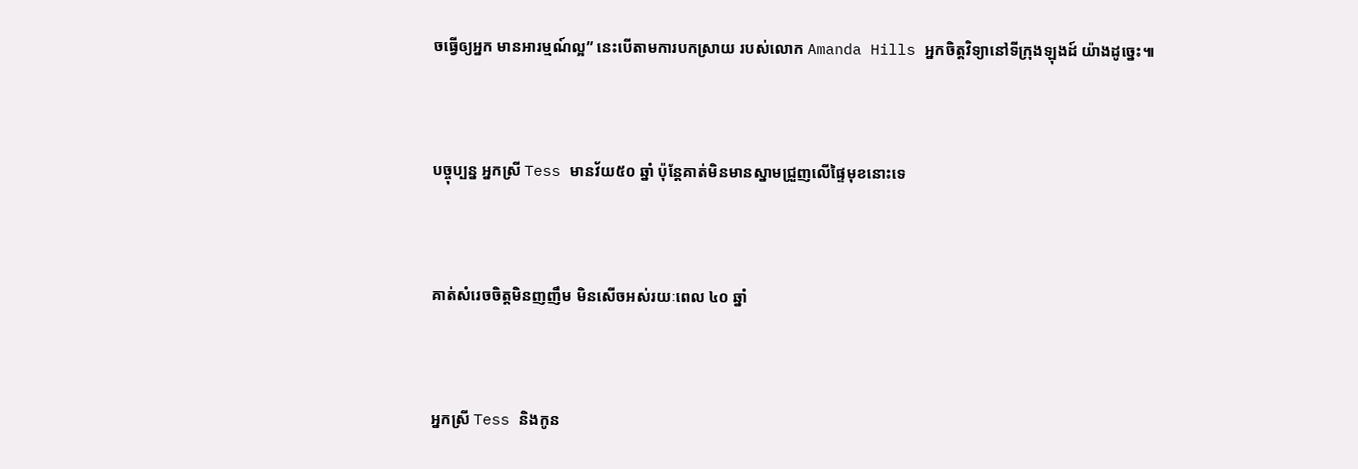ចធ្វើឲ្យអ្នក មានអារម្មណ៍ល្អ” នេះបើតាមការបកស្រាយ របស់លោក Amanda Hills អ្នកចិត្តវិទ្យានៅទីក្រុងឡុងដ៍ យ៉ាងដូច្នេះ៕


បច្ចុប្បន្ន អ្នកស្រី Tess មានវ័យ៥០ ឆ្នាំ ប៉ុន្តែគាត់មិនមានស្នាមជ្រួញលើផ្ទៃមុខនោះទេ


គាត់សំរេចចិត្តមិនញញឹម មិនសើចអស់រយៈពេល ៤០ ឆ្នាំ


អ្នកស្រី Tess និងកូន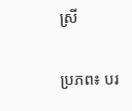ស្រី

ប្រភព៖ បរ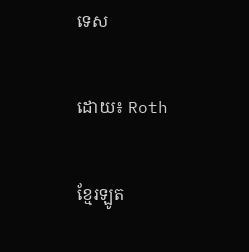ទេស

ដោយ៖ Roth

ខ្មែរឡូត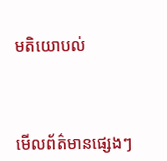មតិយោបល់



មើលព័ត៌មានផ្សេងៗ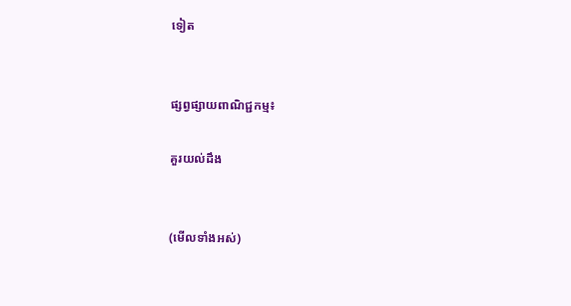ទៀត


ផ្សព្វផ្សាយពាណិជ្ជកម្ម៖

គួរយល់ដឹង


(មើលទាំងអស់)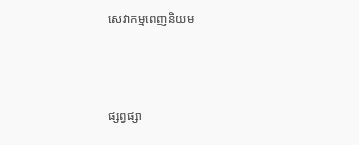សេវាកម្មពេញនិយម



ផ្សព្វផ្សា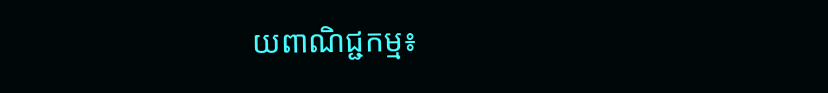យពាណិជ្ជកម្ម៖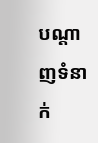បណ្តាញទំនាក់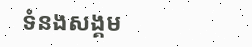ទំនងសង្គម